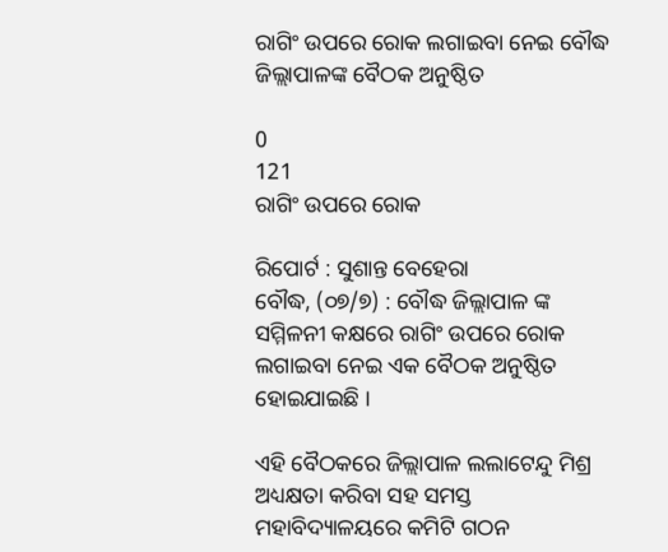ରାଗିଂ ଉପରେ ରୋକ ଲଗାଇବା ନେଇ ବୌଦ୍ଧ ଜିଲ୍ଲାପାଳଙ୍କ ବୈଠକ ଅନୁଷ୍ଠିତ

0
121
ରାଗିଂ ଉପରେ ରୋକ

ରିପୋର୍ଟ : ସୁଶାନ୍ତ ବେହେରା
ବୌଦ୍ଧ, (୦୭/୭) : ବୌଦ୍ଧ ଜିଲ୍ଲାପାଳ ଙ୍କ ସମ୍ମିଳନୀ କକ୍ଷରେ ରାଗିଂ ଉପରେ ରୋକ ଲଗାଇବା ନେଇ ଏକ ବୈଠକ ଅନୁଷ୍ଠିତ ହୋଇଯାଇଛି ।

ଏହି ବୈଠକରେ ଜିଲ୍ଲାପାଳ ଲଲାଟେନ୍ଦୁ ମିଶ୍ର ଅଧ୍ୟକ୍ଷତା କରିବା ସହ ସମସ୍ତ ମହାବିଦ୍ୟାଳୟରେ କମିଟି ଗଠନ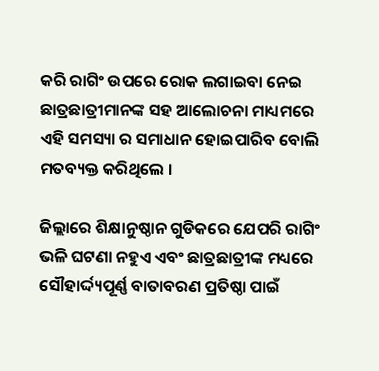କରି ରାଗିଂ ଉପରେ ରୋକ ଲଗାଇବା ନେଇ ଛାତ୍ରଛାତ୍ରୀମାନଙ୍କ ସହ ଆଲୋଚନା ମାଧ୍ୟମରେ ଏହି ସମସ୍ୟା ର ସମାଧାନ ହୋଇପାରିବ ବୋଲି ମତବ୍ୟକ୍ତ କରିଥିଲେ ।

ଜିଲ୍ଲାରେ ଶିକ୍ଷାନୁଷ୍ଠାନ ଗୁଡିକରେ ଯେପରି ରାଗିଂ ଭଳି ଘଟଣା ନହୁଏ ଏବଂ ଛାତ୍ରଛାତ୍ରୀଙ୍କ ମଧ୍ୟରେ ସୌହାର୍ଦ୍ଦ୍ୟପୂର୍ଣ୍ଣ ବାତାବରଣ ପ୍ରତିଷ୍ଠା ପାଇଁ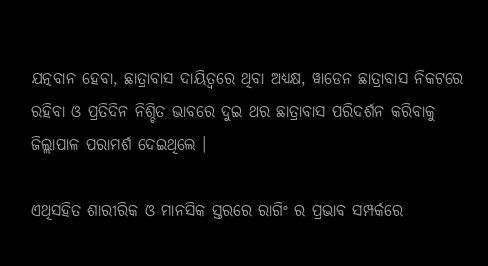ଯତ୍ନବାନ ହେବା, ଛାତ୍ରାବାସ ଦାୟିତ୍ୱରେ ଥିବା ଅଧ୍ୟକ୍ଷ, ୱାଡେନ ଛାତ୍ରାବାସ ନିକଟରେ ରହିବା ଓ ପ୍ରତିଦିନ ନିଶ୍ଚିତ ଭାବରେ ଦୁଇ ଥର ଛାତ୍ରାବାସ ପରିଦର୍ଶନ କରିବାକୁ ଜିଲ୍ଲାପାଳ ପରାମର୍ଶ ଦେଇଥିଲେ ।

ଏଥିସହିତ ଶାରୀରିକ ଓ ମାନସିକ ସ୍ତରରେ ରାଗିଂ ର ପ୍ରଭାବ ସମ୍ପର୍କରେ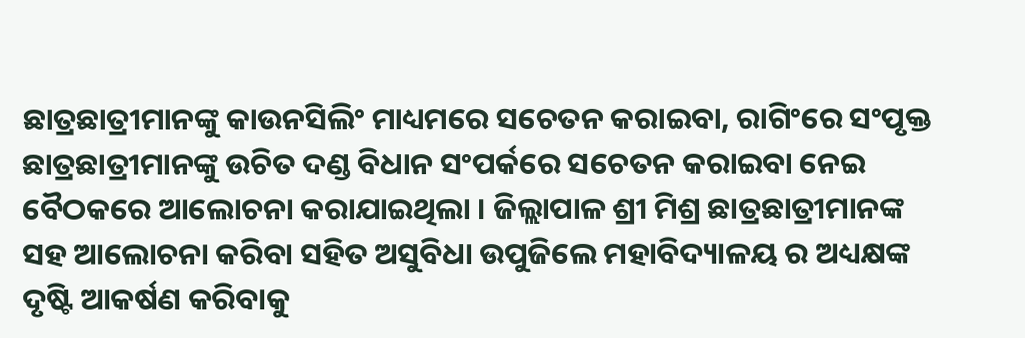ଛାତ୍ରଛାତ୍ରୀମାନଙ୍କୁ କାଉନସିଲିଂ ମାଧ୍ୟମରେ ସଚେତନ କରାଇବା, ରାଗିଂରେ ସଂପୃକ୍ତ ଛାତ୍ରଛାତ୍ରୀମାନଙ୍କୁ ଉଚିତ ଦଣ୍ଡ ବିଧାନ ସଂପର୍କରେ ସଚେତନ କରାଇବା ନେଇ ବୈଠକରେ ଆଲୋଚନା କରାଯାଇଥିଲା । ଜିଲ୍ଲାପାଳ ଶ୍ରୀ ମିଶ୍ର ଛାତ୍ରଛାତ୍ରୀମାନଙ୍କ ସହ ଆଲୋଚନା କରିବା ସହିତ ଅସୁବିଧା ଉପୁଜିଲେ ମହାବିଦ୍ୟାଳୟ ର ଅଧ୍ୟକ୍ଷଙ୍କ ଦୃଷ୍ଟି ଆକର୍ଷଣ କରିବାକୁ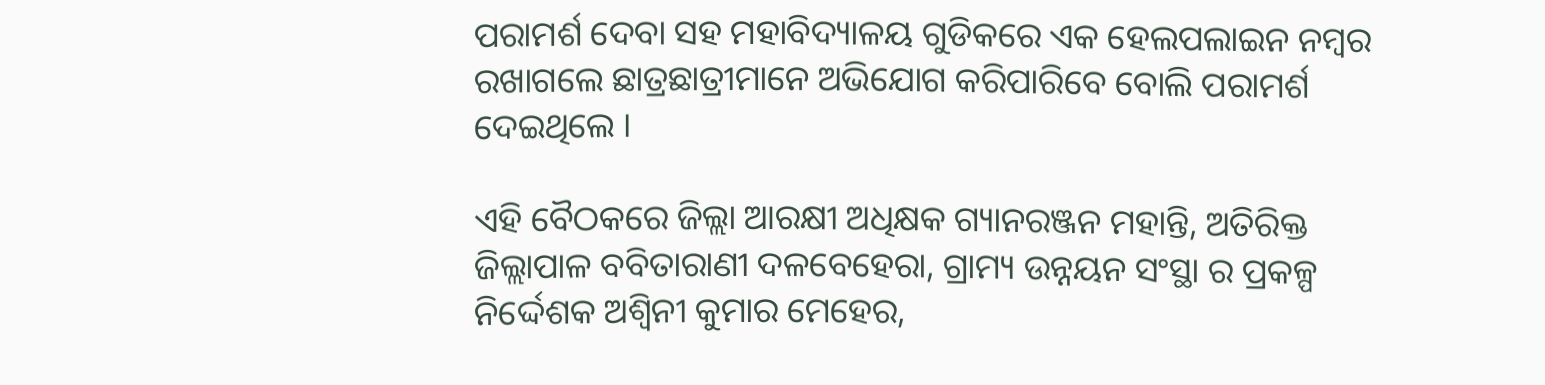ପରାମର୍ଶ ଦେବା ସହ ମହାବିଦ୍ୟାଳୟ ଗୁଡିକରେ ଏକ ହେଲପଲାଇନ ନମ୍ବର ରଖାଗଲେ ଛାତ୍ରଛାତ୍ରୀମାନେ ଅଭିଯୋଗ କରିପାରିବେ ବୋଲି ପରାମର୍ଶ ଦେଇଥିଲେ ।

ଏହି ବୈଠକରେ ଜିଲ୍ଲା ଆରକ୍ଷୀ ଅଧିକ୍ଷକ ଗ୍ୟାନରଞ୍ଜନ ମହାନ୍ତି, ଅତିରିକ୍ତ ଜିଲ୍ଲାପାଳ ବବିତାରାଣୀ ଦଳବେହେରା, ଗ୍ରାମ୍ୟ ଉନ୍ନୟନ ସଂସ୍ଥା ର ପ୍ରକଳ୍ପ ନିର୍ଦ୍ଦେଶକ ଅଶ୍ୱିନୀ କୁମାର ମେହେର,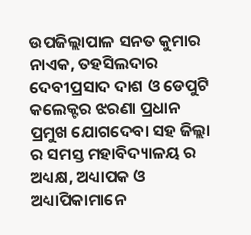ଉପଜିଲ୍ଲାପାଳ ସନତ କୁମାର ନାଏକ, ତହସିଲଦାର ଦେବୀପ୍ରସାଦ ଦାଶ ଓ ଡେପୁଟି କଲେକ୍ଟର ଝରଣା ପ୍ରଧାନ ପ୍ରମୁଖ ଯୋଗଦେବା ସହ ଜିଲ୍ଲା ର ସମସ୍ତ ମହାବିଦ୍ୟାଳୟ ର ଅଧ୍ୟକ୍ଷ, ଅଧ୍ୟାପକ ଓ ଅଧ୍ୟାପିକାମାନେ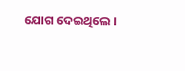ଯୋଗ ଦେଇଥିଲେ ।